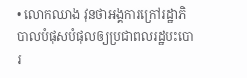• លោកឈាង វុនថាអង្គការក្រៅរដ្ឋាភិបាលបំផុសបំផុលឲ្យប្រជាពលរដ្ឋបះបោរ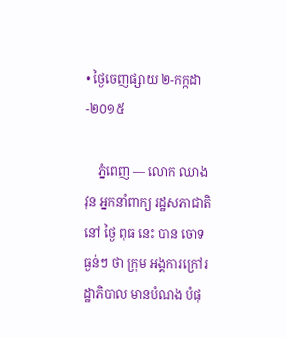• ថ្ងៃចេញផ្សាយ ២-កក្កដា-២០១៥

    ភ្នំពេញ — លោក ឈាង វុន អ្នកនាំពាក្យ រដ្ឋសភាជាតិ នៅ ថ្ងៃ ពុធ នេះ បាន ចោទ ធ្ងន់ៗ ថា ក្រុម អង្គការក្រៅរដ្ឋាភិបាល មានបំណង បំផុ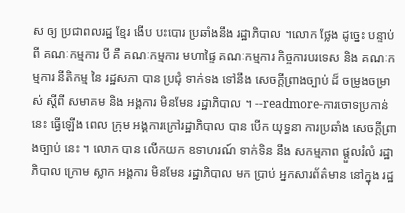ស ឲ្យ ប្រជាពលរដ្ឋ ខ្មែរ ងើប បះបោរ ប្រឆាំងនឹង រដ្ឋាភិបាល ។លោក ថ្លែង ដូច្នេះ បន្ទាប់ពី គណៈកម្មការ បី គឺ គណៈកម្មការ មហាផ្ទៃ គណៈកម្មការ កិច្ចការបរទេស និង គណៈកម្មការ នីតិកម្ម នៃ រដ្ឋសភា បាន ប្រជុំ ទាក់ទង ទៅនឹង សេចក្ដីព្រាងច្បាប់ ដ៏ ចម្រូងចម្រាស់ ស្តីពី សមាគម និង អង្គការ មិនមែន រដ្ឋាភិបាល ។ --readmore-ការចោទប្រកាន់ នេះ ធ្វើឡើង ពេល ក្រុម អង្គការក្រៅរដ្ឋាភិបាល បាន បើក យុទ្ធនា ការប្រឆាំង សេចក្ដីព្រាងច្បាប់ នេះ ។ លោក បាន លើកយក ឧទាហរណ៍ ទាក់ទិន នឹង សកម្មភាព ផ្តួលរំលំ រដ្ឋាភិបាល ក្រោម ស្លាក អង្គការ មិនមែន រដ្ឋាភិបាល មក ប្រាប់ អ្នកសារព័ត៌មាន នៅក្នុង រដ្ឋ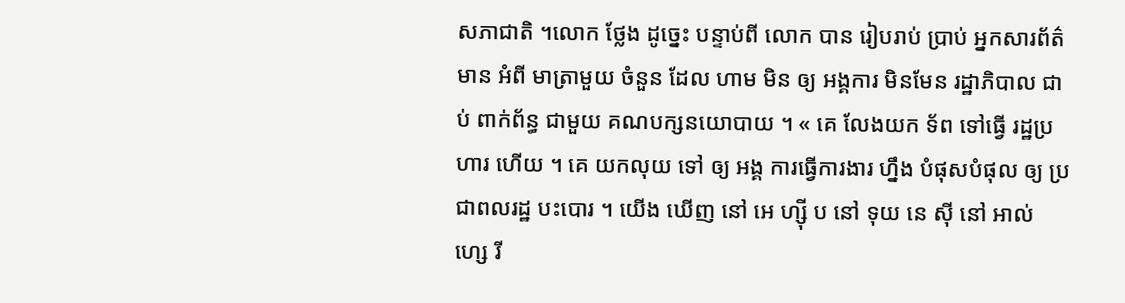សភាជាតិ ។លោក ថ្លែង ដូច្នេះ បន្ទាប់ពី លោក បាន រៀបរាប់ ប្រាប់ អ្នកសារព័ត៌មាន អំពី មាត្រាមួយ ចំនួន ដែល ហាម មិន ឲ្យ អង្គការ មិនមែន រដ្ឋាភិបាល ជាប់ ពាក់ព័ន្ធ ជាមួយ គណបក្សនយោបាយ ។ « គេ លែងយក ទ័ព ទៅធ្វើ រដ្ឋប្រហារ ហើយ ។ គេ យកលុយ ទៅ ឲ្យ អង្គ ការធ្វើការងារ ហ្នឹង បំផុសបំផុល ឲ្យ ប្រជាពលរដ្ឋ បះបោរ ។ យើង ឃើញ នៅ អេ ហ្ស៊ី ប នៅ ទុយ នេ ស៊ី នៅ អាល់ ហ្សេ រី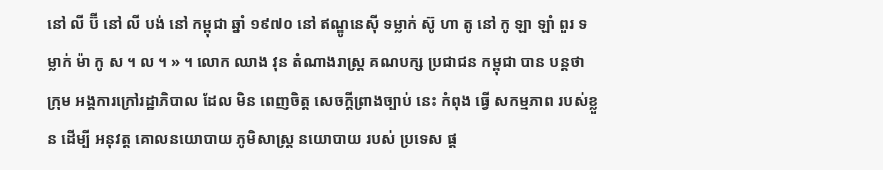នៅ លី ប៊ី នៅ លី បង់ នៅ កម្ពុជា ឆ្នាំ ១៩៧០ នៅ ឥណ្ឌូនេស៊ី ទម្លាក់ ស៊ូ ហា តូ នៅ កូ ឡា ឡាំ ពួរ ទម្លាក់ ម៉ា កូ ស ។ ល ។ » ។ លោក ឈាង វុន តំណាងរាស្ត្រ គណបក្ស ប្រជាជន កម្ពុជា បាន បន្តថា ក្រុម អង្គការក្រៅរដ្ឋាភិបាល ដែល មិន ពេញចិត្ត សេចក្តីព្រាងច្បាប់ នេះ កំពុង ធ្វើ សកម្មភាព របស់ខ្លួន ដើម្បី អនុវត្ត គោលនយោបាយ ភូមិសាស្ត្រ នយោបាយ របស់ ប្រទេស ផ្ត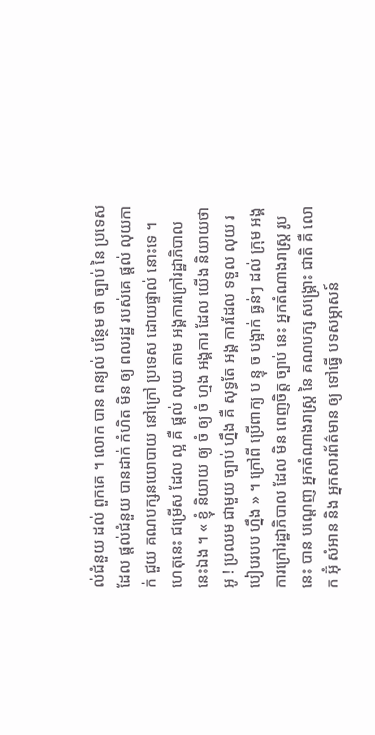ល់ជំនួយ ដល់ ពួកគេ ។ លោក បាន ពន្យល់ បន្ថែម ថា ច្បាប់ នៃ ប្រទេស ដែល ផ្តល់ជំនួយ បានដាក់ កំហិត មិន ឲ្យ ពលរដ្ឋ របស់គេ ផ្តល់ លុយកាក់ ជួយ គណបក្សនយោបាយ នៅក្រៅ ប្រទេស ដោយផ្ទាល់ នោះទេ ។ ហេតុនេះ ជម្រើស ដែល ល្អ គឺ ផ្តល់ លុយ តាម អង្គការក្រៅរដ្ឋាភិបាល នេះឯង ។ « ខ្ញុំ និយាយ ឲ្យ ចំ ឲ្យ ចំ ហ្មង អង្គការ ដែល យើង និយាយថា អូ ! ប្រឈម ជាមួយ ច្បាប់ ហ្នឹង គឺ សុទ្ធតែ អង្គ ការដែល ទទួល លុយ របៀបរបប ហ្នឹង » ។ ក្រៅពី ប្រើពាក្យ ប ន្ទុ ច បង្អាក់ ធ្ងន់ៗ ដល់ ក្រុម អង្គការក្រៅរដ្ឋាភិបាល ដែល មិន ពេញចិត្ត ច្បាប់ នេះ អ្នកតំណាងរាស្ត្រ រូបនេះ បាន បណ្តេញ អ្នកតំណាងរាស្ត្រ នៃ គណបក្ស សង្គ្រោះ ជាតិ គឺ លោក អ៊ុំ សំអាន និង អ្នកសារព័ត៌មាន ឲ្យ ទៅធ្វើ បទសម្ភាសន៍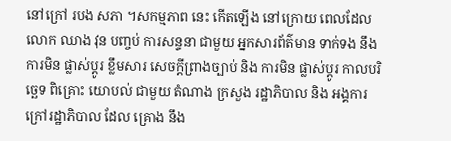នៅក្រៅ របង សភា ។សកម្មភាព នេះ កើតឡើង នៅក្រោយ ពេលដែល លោក ឈាង វុន បញ្ចប់ ការសន្ទនា ជាមួយ អ្នកសារព័ត៌មាន ទាក់ទង នឹង ការមិន ផ្លាស់ប្តូរ ខ្លឹមសារ សេចក្តីព្រាងច្បាប់ និង ការមិន ផ្លាស់ប្តូរ កាលបរិច្ឆេទ ពិគ្រោះ យោបល់ ជាមួយ តំណាង ក្រសួង រដ្ឋាភិបាល និង អង្គការក្រៅរដ្ឋាភិបាល ដែល គ្រោង នឹង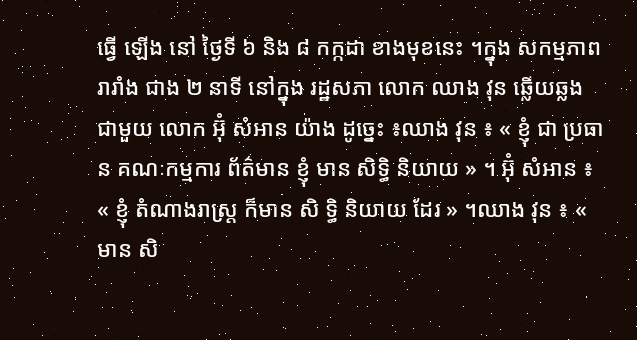ធ្វើ ឡើង នៅ ថ្ងៃទី ៦ និង ៨ កក្កដា ខាងមុខនេះ ។ក្នុង សកម្មភាព រារាំង ជាង ២ នាទី នៅក្នុង រដ្ឋសភា លោក ឈាង វុន ឆ្លើយឆ្លង ជាមួយ លោក អ៊ុំ សំអាន យ៉ាង ដូច្នេះ ៖ឈាង វុន ៖ « ខ្ញុំ ជា ប្រធាន គណៈកម្មការ ព័ត៌មាន ខ្ញុំ មាន សិទ្ធិ និយាយ » ។ អ៊ុំ សំអាន ៖ « ខ្ញុំ តំណាងរាស្ត្រ ក៏មាន សិ ទិ្ធ និយាយ ដែរ » ។ឈាង វុន ៖ « មាន សិ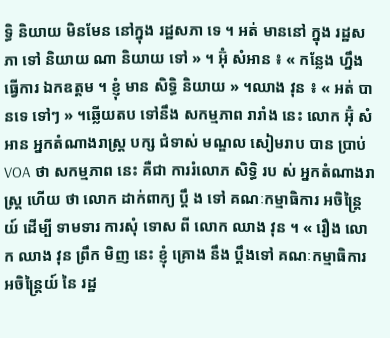ទ្ធិ និយាយ មិនមែន នៅក្នុង រដ្ឋសភា ទេ ។ អត់ មាននៅ ក្នុង រដ្ឋសភា ទៅ និយាយ ណា និយាយ ទៅ » ។ អ៊ុំ សំអាន ៖ « កន្លែង ហ្នឹង ធ្វើការ ឯកឧត្តម ។ ខ្ញុំ មាន សិទ្ធិ និយាយ » ។ឈាង វុន ៖ « អត់ បានទេ ទៅៗ » ។ឆ្លើយតប ទៅនឹង សកម្មភាព រារាំង នេះ លោក អ៊ុំ សំអាន អ្នកតំណាងរាស្ត្រ បក្ស ជំទាស់ មណ្ឌល សៀមរាប បាន ប្រាប់ VOA ថា សកម្មភាព នេះ គឺជា ការរំលោភ សិទ្ធិ រប ស់ អ្នកតំណាងរាស្ត្រ ហើយ ថា លោក ដាក់ពាក្យ បឹ្ត ង ទៅ គណៈកម្មាធិការ អចិន្ត្រៃយ៍ ដើម្បី ទាមទារ ការសុំ ទោស ពី លោក ឈាង វុន ។ « រឿង លោក ឈាង វុន ព្រឹក មិញ នេះ ខ្ញុំ គ្រោង នឹង ប្តឹងទៅ គណៈកម្មាធិការ អចិន្ត្រៃយ៍ នៃ រដ្ឋ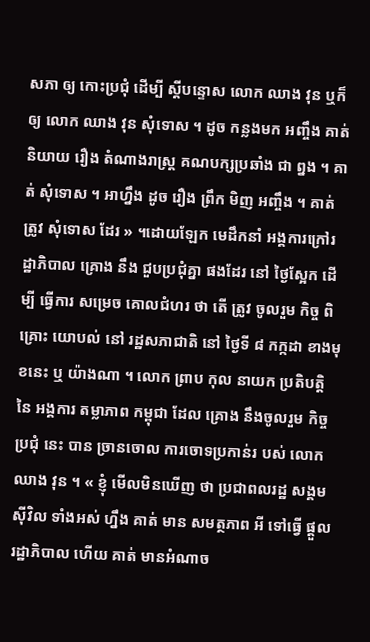សភា ឲ្យ កោះប្រជុំ ដើម្បី ស្តីបន្ទោស លោក ឈាង វុន ឬក៏ ឲ្យ លោក ឈាង វុន សុំទោស ។ ដូច កន្លងមក អញ្ចឹង គាត់ និយាយ រឿង តំណាងរាស្ត្រ គណបក្សប្រឆាំង ជា ព្នង ។ គាត់ សុំទោស ។ អាហ្នឹង ដូច រឿង ព្រឹក មិញ អញ្ចឹង ។ គាត់ ត្រូវ សុំទោស ដែរ » ។ដោយឡែក មេដឹកនាំ អង្គការក្រៅរដ្ឋាភិបាល គ្រោង នឹង ជួបប្រជុំគ្នា ផងដែរ នៅ ថ្ងៃស្អែក ដើម្បី ធ្វើការ សម្រេច គោលជំហរ ថា តើ ត្រូវ ចូលរួម កិច្ច ពិគ្រោះ យោបល់ នៅ រដ្ឋសភាជាតិ នៅ ថ្ងៃទី ៨ កក្កដា ខាងមុខនេះ ឬ យ៉ាងណា ។ លោក ព្រាប កុល នាយក ប្រតិបត្តិ នៃ អង្គការ តម្លាភាព កម្ពុជា ដែល គ្រោង នឹងចូលរួម កិច្ចប្រជុំ នេះ បាន ច្រានចោល ការចោទប្រកាន់រ បស់ លោក ឈាង វុន ។ « ខ្ញុំ មើលមិនឃើញ ថា ប្រជាពលរដ្ឋ សង្គម ស៊ីវិល ទាំងអស់ ហ្នឹង គាត់ មាន សមត្ថភាព អី ទៅធ្វើ ផ្តួល រដ្ឋាភិបាល ហើយ គាត់ មានអំណាច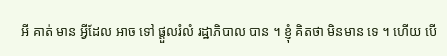អី គាត់ មាន អ្វីដែល អាច ទៅ ផ្តួលរំលំ រដ្ឋាភិបាល បាន ។ ខ្ញុំ គិតថា មិនមាន ទេ ។ ហើយ បើ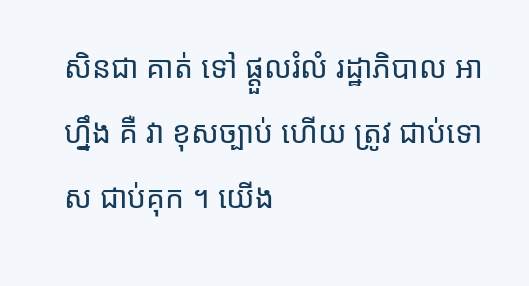សិនជា គាត់ ទៅ ផ្តួលរំលំ រដ្ឋាភិបាល អាហ្នឹង គឺ វា ខុសច្បាប់ ហើយ ត្រូវ ជាប់ទោស ជាប់គុក ។ យើង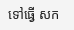ទៅធ្វើ សក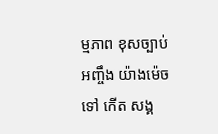ម្មភាព ខុសច្បាប់ អញ្ចឹង យ៉ាងម៉េច ទៅ កើត សង្គ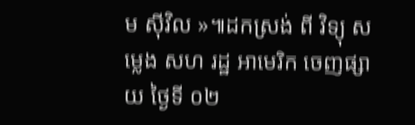ម ស៊ីវិល »៕ដកស្រង់ ពី វិទ្យុ សម្លេង សហ រដ្ឋ អាមេរិក ចេញផ្សាយ ថ្ងៃទី ០២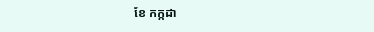ខែ កក្កដា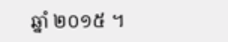ឆ្នាំ ២០១៥ ។